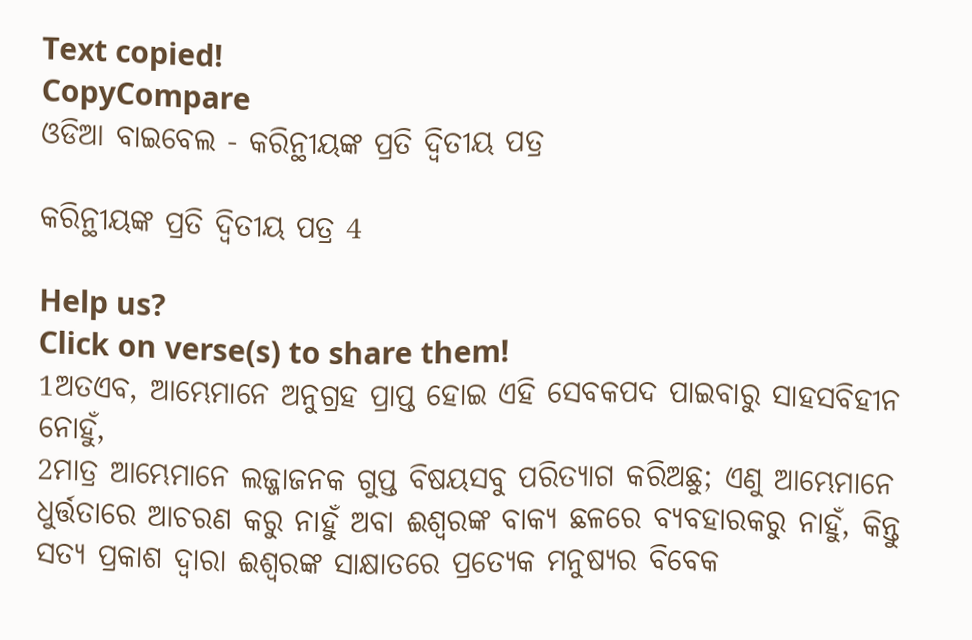Text copied!
CopyCompare
ଓଡିଆ ବାଇବେଲ - କରିନ୍ଥୀୟଙ୍କ ପ୍ରତି ଦ୍ୱିତୀୟ ପତ୍ର

କରିନ୍ଥୀୟଙ୍କ ପ୍ରତି ଦ୍ୱିତୀୟ ପତ୍ର 4

Help us?
Click on verse(s) to share them!
1ଅତଏବ, ଆମ୍ଭେମାନେ ଅନୁଗ୍ରହ ପ୍ରାପ୍ତ ହୋଇ ଏହି ସେବକପଦ ପାଇବାରୁ ସାହସବିହୀନ ନୋହୁଁ,
2ମାତ୍ର ଆମ୍ଭେମାନେ ଲଜ୍ଜାଜନକ ଗୁପ୍ତ ବିଷୟସବୁ ପରିତ୍ୟାଗ କରିଅଛୁ; ଏଣୁ ଆମ୍ଭେମାନେ ଧୁର୍ତ୍ତତାରେ ଆଚରଣ କରୁ ନାହୁଁ ଅବା ଈଶ୍ୱରଙ୍କ ବାକ୍ୟ ଛଳରେ ବ୍ୟବହାରକରୁ ନାହୁଁ, କିନ୍ତୁ ସତ୍ୟ ପ୍ରକାଶ ଦ୍ୱାରା ଈଶ୍ୱରଙ୍କ ସାକ୍ଷାତରେ ପ୍ରତ୍ୟେକ ମନୁଷ୍ୟର ବିବେକ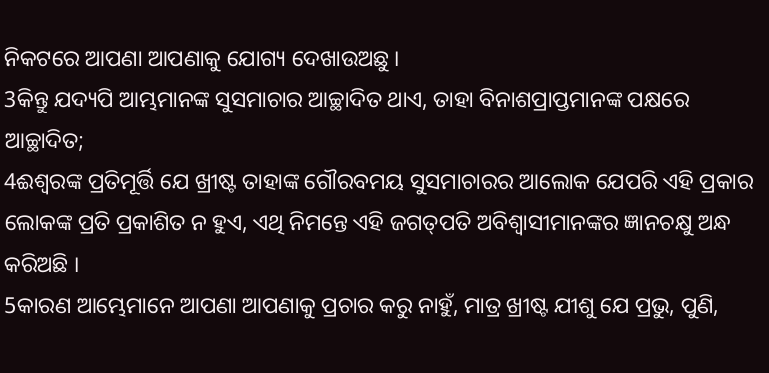ନିକଟରେ ଆପଣା ଆପଣାକୁ ଯୋଗ୍ୟ ଦେଖାଉଅଛୁ ।
3କିନ୍ତୁ ଯଦ୍ୟପି ଆମ୍ଭମାନଙ୍କ ସୁସମାଚାର ଆଚ୍ଛାଦିତ ଥାଏ, ତାହା ବିନାଶପ୍ରାପ୍ତମାନଙ୍କ ପକ୍ଷରେ ଆଚ୍ଛାଦିତ;
4ଈଶ୍ୱରଙ୍କ ପ୍ରତିମୂର୍ତ୍ତି ଯେ ଖ୍ରୀଷ୍ଟ ତାହାଙ୍କ ଗୌରବମୟ ସୁସମାଚାରର ଆଲୋକ ଯେପରି ଏହି ପ୍ରକାର ଲୋକଙ୍କ ପ୍ରତି ପ୍ରକାଶିତ ନ ହୁଏ, ଏଥି ନିମନ୍ତେ ଏହି ଜଗତ୍‍ପତି ଅବିଶ୍ୱାସୀମାନଙ୍କର ଜ୍ଞାନଚକ୍ଷୁ ଅନ୍ଧ କରିଅଛି ।
5କାରଣ ଆମ୍ଭେମାନେ ଆପଣା ଆପଣାକୁ ପ୍ରଚାର କରୁ ନାହୁଁ, ମାତ୍ର ଖ୍ରୀଷ୍ଟ ଯୀଶୁ ଯେ ପ୍ରଭୁ, ପୁଣି,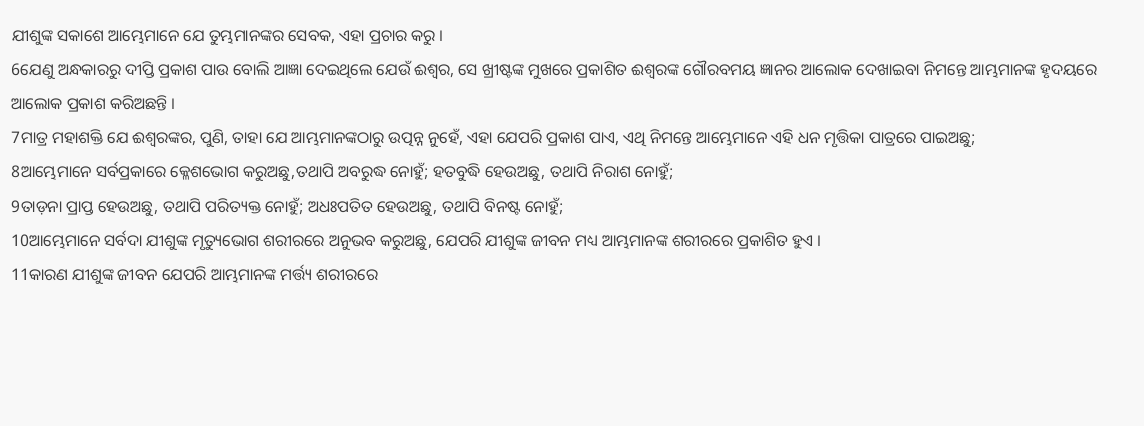ଯୀଶୁଙ୍କ ସକାଶେ ଆମ୍ଭେମାନେ ଯେ ତୁମ୍ଭମାନଙ୍କର ସେବକ, ଏହା ପ୍ରଚାର କରୁ ।
6ଯେଣୁ ଅନ୍ଧକାରରୁ ଦୀପ୍ତି ପ୍ରକାଶ ପାଉ ବୋଲି ଆଜ୍ଞା ଦେଇଥିଲେ ଯେଉଁ ଈଶ୍ୱର, ସେ ଖ୍ରୀଷ୍ଟଙ୍କ ମୁଖରେ ପ୍ରକାଶିତ ଈଶ୍ୱରଙ୍କ ଗୌରବମୟ ଜ୍ଞାନର ଆଲୋକ ଦେଖାଇବା ନିମନ୍ତେ ଆମ୍ଭମାନଙ୍କ ହୃଦୟରେ ଆଲୋକ ପ୍ରକାଶ କରିଅଛନ୍ତି ।
7ମାତ୍ର ମହାଶକ୍ତି ଯେ ଈଶ୍ୱରଙ୍କର, ପୁଣି, ତାହା ଯେ ଆମ୍ଭମାନଙ୍କଠାରୁ ଉତ୍ପନ୍ନ ନୁହେଁ, ଏହା ଯେପରି ପ୍ରକାଶ ପାଏ, ଏଥି ନିମନ୍ତେ ଆମ୍ଭେମାନେ ଏହି ଧନ ମୃତ୍ତିକା ପାତ୍ରରେ ପାଇଅଛୁ;
8ଆମ୍ଭେମାନେ ସର୍ବପ୍ରକାରେ କ୍ଳେଶଭୋଗ କରୁଅଛୁ,ତଥାପି ଅବରୁଦ୍ଧ ନୋହୁଁ; ହତବୁଦ୍ଧି ହେଉଅଛୁ, ତଥାପି ନିରାଶ ନୋହୁଁ;
9ତାଡ଼ନା ପ୍ରାପ୍ତ ହେଉଅଛୁ, ତଥାପି ପରିତ୍ୟକ୍ତ ନୋହୁଁ; ଅଧଃପତିତ ହେଉଅଛୁ, ତଥାପି ବିନଷ୍ଟ ନୋହୁଁ;
10ଆମ୍ଭେମାନେ ସର୍ବଦା ଯୀଶୁଙ୍କ ମୃତ୍ୟୁଭୋଗ ଶରୀରରେ ଅନୁଭବ କରୁଅଛୁ, ଯେପରି ଯୀଶୁଙ୍କ ଜୀବନ ମଧ୍ୟ ଆମ୍ଭମାନଙ୍କ ଶରୀରରେ ପ୍ରକାଶିତ ହୁଏ ।
11କାରଣ ଯୀଶୁଙ୍କ ଜୀବନ ଯେପରି ଆମ୍ଭମାନଙ୍କ ମର୍ତ୍ତ୍ୟ ଶରୀରରେ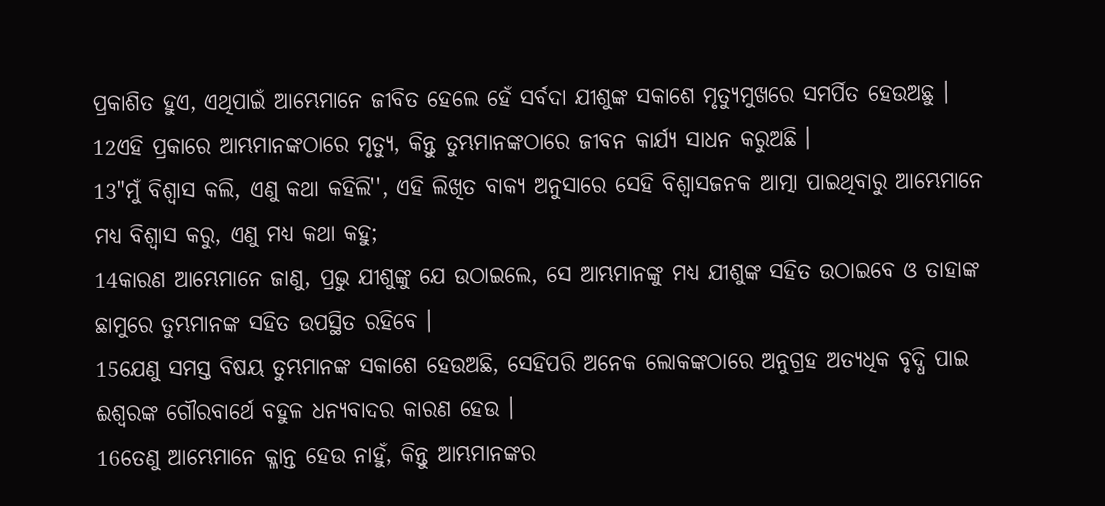ପ୍ରକାଶିତ ହୁଏ, ଏଥିପାଇଁ ଆମ୍ଭେମାନେ ଜୀବିତ ହେଲେ ହେଁ ସର୍ବଦା ଯୀଶୁଙ୍କ ସକାଶେ ମୃତ୍ୟୁମୁଖରେ ସମର୍ପିତ ହେଉଅଛୁ ।
12ଏହି ପ୍ରକାରେ ଆମ୍ଭମାନଙ୍କଠାରେ ମୃତ୍ୟୁ, କିନ୍ତୁ ତୁମ୍ଭମାନଙ୍କଠାରେ ଜୀବନ କାର୍ଯ୍ୟ ସାଧନ କରୁଅଛି ।
13"ମୁଁ ବିଶ୍ୱାସ କଲି, ଏଣୁ କଥା କହିଲି'', ଏହି ଲିଖିତ ବାକ୍ୟ ଅନୁସାରେ ସେହି ବିଶ୍ୱାସଜନକ ଆତ୍ମା ପାଇଥିବାରୁ ଆମ୍ଭେମାନେ ମଧ୍ୟ ବିଶ୍ୱାସ କରୁ, ଏଣୁ ମଧ୍ୟ କଥା କହୁ;
14କାରଣ ଆମ୍ଭେମାନେ ଜାଣୁ, ପ୍ରଭୁ ଯୀଶୁଙ୍କୁ ଯେ ଉଠାଇଲେ, ସେ ଆମ୍ଭମାନଙ୍କୁ ମଧ୍ୟ ଯୀଶୁଙ୍କ ସହିତ ଉଠାଇବେ ଓ ତାହାଙ୍କ ଛାମୁରେ ତୁମ୍ଭମାନଙ୍କ ସହିତ ଉପସ୍ଥିତ ରହିବେ ।
15ଯେଣୁ ସମସ୍ତ ବିଷୟ ତୁମ୍ଭମାନଙ୍କ ସକାଶେ ହେଉଅଛି, ସେହିପରି ଅନେକ ଲୋକଙ୍କଠାରେ ଅନୁଗ୍ରହ ଅତ୍ୟଧିକ ବୃଦ୍ଧି ପାଇ ଈଶ୍ୱରଙ୍କ ଗୌରବାର୍ଥେ ବହୁଳ ଧନ୍ୟବାଦର କାରଣ ହେଉ ।
16ତେଣୁ ଆମ୍ଭେମାନେ କ୍ଳାନ୍ତ ହେଉ ନାହୁଁ, କିନ୍ତୁ ଆମ୍ଭମାନଙ୍କର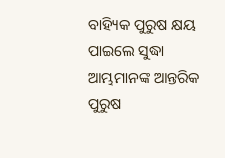ବାହ୍ୟିକ ପୁରୁଷ କ୍ଷୟ ପାଇଲେ ସୁଦ୍ଧା ଆମ୍ଭମାନଙ୍କ ଆନ୍ତରିକ ପୁରୁଷ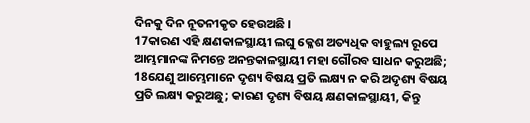ଦିନକୁ ଦିନ ନୂତନୀକୃତ ହେଉଅଛି ।
17କାରଣ ଏହି କ୍ଷଣକାଳସ୍ଥାୟୀ ଲଘୁ କ୍ଳେଶ ଅତ୍ୟଧିକ ବାହୁଲ୍ୟ ରୂପେ ଆମ୍ଭମାନଙ୍କ ନିମନ୍ତେ ଅନନ୍ତକାଳସ୍ଥାୟୀ ମହା ଗୌରବ ସାଧନ କରୁଅଛି;
18ଯେଣୁ ଆମ୍ଭେମାନେ ଦୃଶ୍ୟ ବିଷୟ ପ୍ରତି ଲକ୍ଷ୍ୟ ନ କରି ଅଦୃଶ୍ୟ ବିଷୟ ପ୍ରତି ଲକ୍ଷ୍ୟ କରୁଅଛୁ; କାରଣ ଦୃଶ୍ୟ ବିଷୟ କ୍ଷଣକାଳସ୍ଥାୟୀ, କିନ୍ତୁ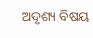ଅଦୃଶ୍ୟ ବିଷୟ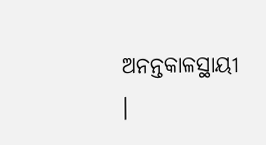ଅନନ୍ତକାଳସ୍ଥାୟୀ ।